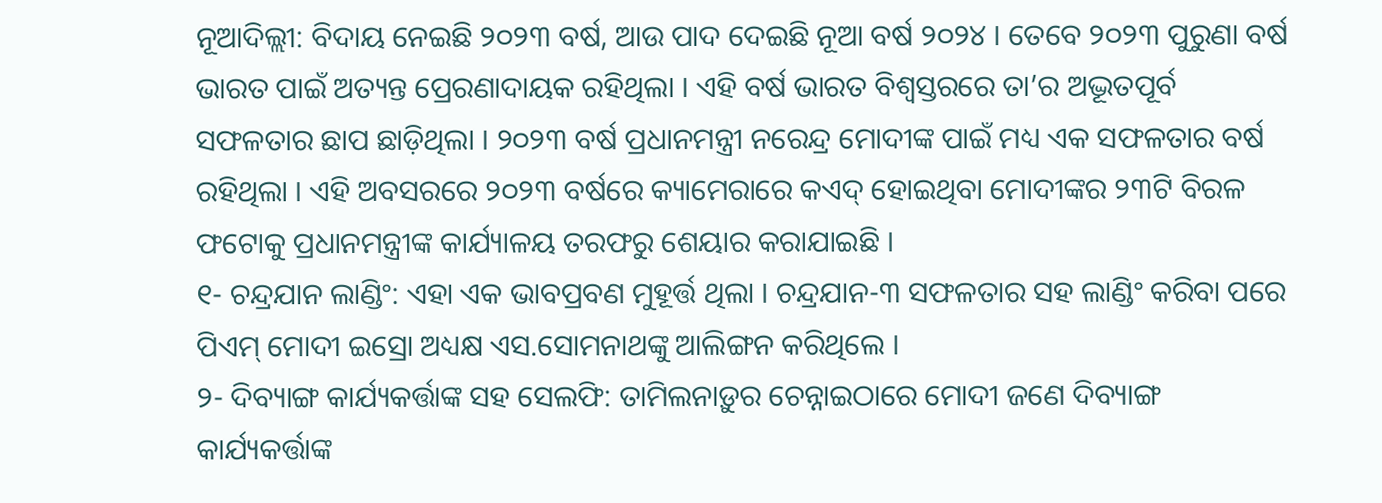ନୂଆଦିଲ୍ଲୀ: ବିଦାୟ ନେଇଛି ୨୦୨୩ ବର୍ଷ, ଆଉ ପାଦ ଦେଇଛି ନୂଆ ବର୍ଷ ୨୦୨୪ । ତେବେ ୨୦୨୩ ପୁରୁଣା ବର୍ଷ ଭାରତ ପାଇଁ ଅତ୍ୟନ୍ତ ପ୍ରେରଣାଦାୟକ ରହିଥିଲା । ଏହି ବର୍ଷ ଭାରତ ବିଶ୍ୱସ୍ତରରେ ତା’ର ଅଦ୍ଭୂତପୂର୍ବ ସଫଳତାର ଛାପ ଛାଡ଼ିଥିଲା । ୨୦୨୩ ବର୍ଷ ପ୍ରଧାନମନ୍ତ୍ରୀ ନରେନ୍ଦ୍ର ମୋଦୀଙ୍କ ପାଇଁ ମଧ୍ୟ ଏକ ସଫଳତାର ବର୍ଷ ରହିଥିଲା । ଏହି ଅବସରରେ ୨୦୨୩ ବର୍ଷରେ କ୍ୟାମେରାରେ କଏଦ୍ ହୋଇଥିବା ମୋଦୀଙ୍କର ୨୩ଟି ବିରଳ ଫଟୋକୁ ପ୍ରଧାନମନ୍ତ୍ରୀଙ୍କ କାର୍ଯ୍ୟାଳୟ ତରଫରୁ ଶେୟାର କରାଯାଇଛି ।
୧- ଚନ୍ଦ୍ରଯାନ ଲାଣ୍ଡିଂ: ଏହା ଏକ ଭାବପ୍ରବଣ ମୁହୂର୍ତ୍ତ ଥିଲା । ଚନ୍ଦ୍ରଯାନ-୩ ସଫଳତାର ସହ ଲାଣ୍ଡିଂ କରିବା ପରେ ପିଏମ୍ ମୋଦୀ ଇସ୍ରୋ ଅଧ୍ୟକ୍ଷ ଏସ.ସୋମନାଥଙ୍କୁ ଆଲିଙ୍ଗନ କରିଥିଲେ ।
୨- ଦିବ୍ୟାଙ୍ଗ କାର୍ଯ୍ୟକର୍ତ୍ତାଙ୍କ ସହ ସେଲଫି: ତାମିଲନାଡ଼ୁର ଚେନ୍ନାଇଠାରେ ମୋଦୀ ଜଣେ ଦିବ୍ୟାଙ୍ଗ କାର୍ଯ୍ୟକର୍ତ୍ତାଙ୍କ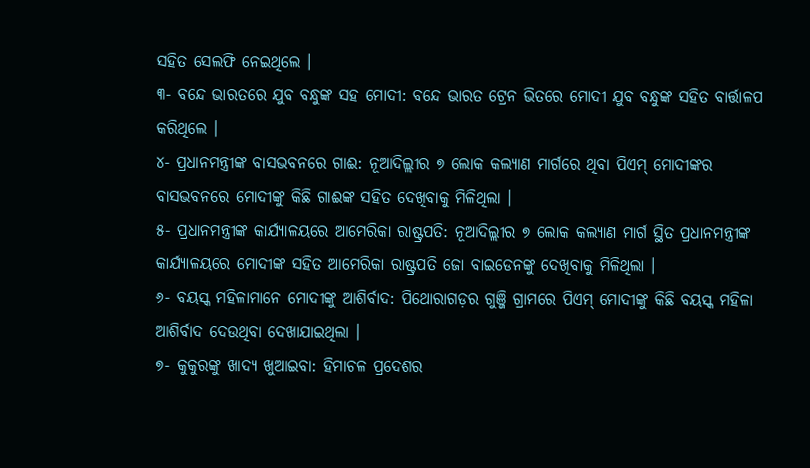ସହିତ ସେଲଫି ନେଇଥିଲେ ।
୩- ବନ୍ଦେ ଭାରତରେ ଯୁବ ବନ୍ଧୁଙ୍କ ସହ ମୋଦୀ: ବନ୍ଦେ ଭାରତ ଟ୍ରେନ ଭିତରେ ମୋଦୀ ଯୁବ ବନ୍ଧୁଙ୍କ ସହିତ ବାର୍ତ୍ତାଳପ କରିଥିଲେ ।
୪- ପ୍ରଧାନମନ୍ତ୍ରୀଙ୍କ ବାସଭବନରେ ଗାଈ: ନୂଆଦିଲ୍ଲୀର ୭ ଲୋକ କଲ୍ୟାଣ ମାର୍ଗରେ ଥିବା ପିଏମ୍ ମୋଦୀଙ୍କର ବାସଭବନରେ ମୋଦୀଙ୍କୁ କିଛି ଗାଈଙ୍କ ସହିତ ଦେଖିବାକୁ ମିଳିଥିଲା ।
୫- ପ୍ରଧାନମନ୍ତ୍ରୀଙ୍କ କାର୍ଯ୍ୟାଳୟରେ ଆମେରିକା ରାଷ୍ଟ୍ରପତି: ନୂଆଦିଲ୍ଲୀର ୭ ଲୋକ କଲ୍ୟାଣ ମାର୍ଗ ସ୍ଥିତ ପ୍ରଧାନମନ୍ତ୍ରୀଙ୍କ କାର୍ଯ୍ୟାଳୟରେ ମୋଦୀଙ୍କ ସହିତ ଆମେରିକା ରାଷ୍ଟ୍ରପତି ଜୋ ବାଇଡେନଙ୍କୁ ଦେଖିବାକୁ ମିଳିଥିଲା ।
୬- ବୟସ୍କ ମହିଳାମାନେ ମୋଦୀଙ୍କୁ ଆଶିର୍ବାଦ: ପିଥୋରାଗଡ଼ର ଗୁଞ୍ଜି ଗ୍ରାମରେ ପିଏମ୍ ମୋଦୀଙ୍କୁ କିଛି ବୟସ୍କ ମହିଳା ଆଶିର୍ବାଦ ଦେଉଥିବା ଦେଖାଯାଇଥିଲା ।
୭- କୁକୁରଙ୍କୁ ଖାଦ୍ୟ ଖୁଆଇବା: ହିମାଚଳ ପ୍ରଦେଶର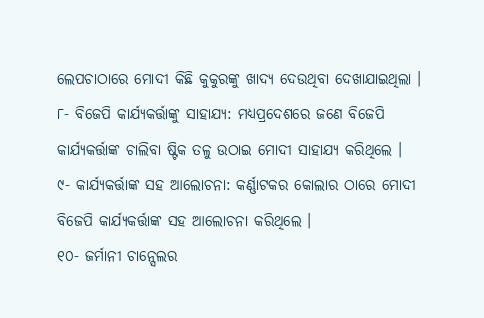ଲେପଚାଠାରେ ମୋଦୀ କିଛି କୁକୁରଙ୍କୁ ଖାଦ୍ୟ ଦେଉଥିବା ଦେଖାଯାଇଥିଲା ।
୮- ବିଜେପି କାର୍ଯ୍ୟକର୍ତ୍ତାଙ୍କୁ ସାହାଯ୍ୟ: ମଧ୍ୟପ୍ରଦେଶରେ ଜଣେ ବିଜେପି କାର୍ଯ୍ୟକର୍ତ୍ତାଙ୍କ ଚାଲିବା ଷ୍ଟିକ ତଳୁ ଉଠାଇ ମୋଦୀ ସାହାଯ୍ୟ କରିଥିଲେ ।
୯- କାର୍ଯ୍ୟକର୍ତ୍ତାଙ୍କ ସହ ଆଲୋଚନା: କର୍ଣ୍ଣାଟକର କୋଲାର ଠାରେ ମୋଦୀ ବିଜେପି କାର୍ଯ୍ୟକର୍ତ୍ତାଙ୍କ ସହ ଆଲୋଚନା କରିଥିଲେ ।
୧୦- ଜର୍ମାନୀ ଚାନ୍ସେଲର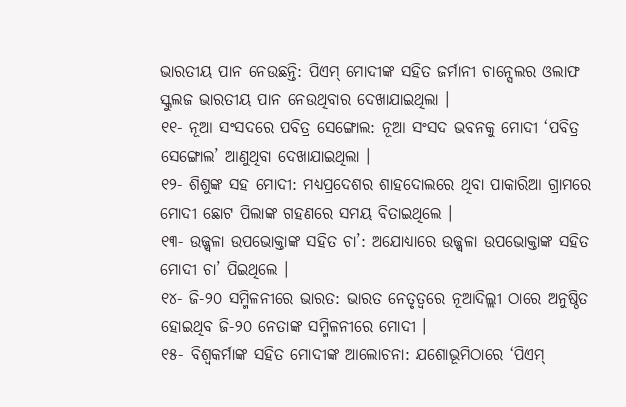ଭାରତୀୟ ପାନ ନେଉଛନ୍ତି: ପିଏମ୍ ମୋଦୀଙ୍କ ସହିତ ଜର୍ମାନୀ ଚାନ୍ସେଲର ଓଲାଫ ସ୍କୁଲଜ ଭାରତୀୟ ପାନ ନେଉଥିବାର ଦେଖାଯାଇଥିଲା ।
୧୧- ନୂଆ ସଂସଦରେ ପବିତ୍ର ସେଙ୍ଗୋଲ: ନୂଆ ସଂସଦ ଭବନକୁ ମୋଦୀ ‘ପବିତ୍ର ସେଙ୍ଗୋଲ’ ଆଣୁଥିବା ଦେଖାଯାଇଥିଲା ।
୧୨- ଶିଶୁଙ୍କ ସହ ମୋଦୀ: ମଧ୍ୟପ୍ରଦେଶର ଶାହଦୋଲରେ ଥିବା ପାକାରିଆ ଗ୍ରାମରେ ମୋଦୀ ଛୋଟ ପିଲାଙ୍କ ଗହଣରେ ସମୟ ବିତାଇଥିଲେ ।
୧୩- ଉଜ୍ଜ୍ୱଳା ଉପଭୋକ୍ତାଙ୍କ ସହିତ ଚା’: ଅଯୋଧ୍ୟାରେ ଉଜ୍ଜ୍ୱଳା ଉପଭୋକ୍ତାଙ୍କ ସହିତ ମୋଦୀ ଚା’ ପିଇଥିଲେ ।
୧୪- ଜି-୨୦ ସମ୍ମିଳନୀରେ ଭାରତ: ଭାରତ ନେତୃତ୍ୱରେ ନୂଆଦିଲ୍ଲୀ ଠାରେ ଅନୁଷ୍ଠିତ ହୋଇଥିବ ଜି-୨୦ ନେତାଙ୍କ ସମ୍ମିଳନୀରେ ମୋଦୀ ।
୧୫- ବିଶ୍ୱକର୍ମାଙ୍କ ସହିତ ମୋଦୀଙ୍କ ଆଲୋଚନା: ଯଶୋଭୂମିଠାରେ ‘ପିଏମ୍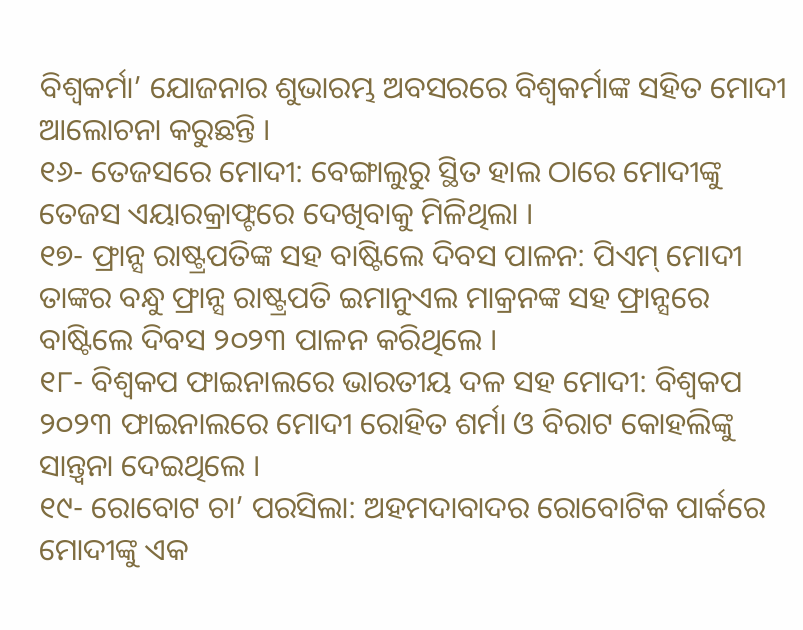ବିଶ୍ୱକର୍ମା’ ଯୋଜନାର ଶୁଭାରମ୍ଭ ଅବସରରେ ବିଶ୍ୱକର୍ମାଙ୍କ ସହିତ ମୋଦୀ ଆଲୋଚନା କରୁଛନ୍ତି ।
୧୬- ତେଜସରେ ମୋଦୀ: ବେଙ୍ଗାଲୁରୁ ସ୍ଥିତ ହାଲ ଠାରେ ମୋଦୀଙ୍କୁ ତେଜସ ଏୟାରକ୍ରାଫ୍ଟରେ ଦେଖିବାକୁ ମିଳିଥିଲା ।
୧୭- ଫ୍ରାନ୍ସ ରାଷ୍ଟ୍ରପତିଙ୍କ ସହ ବାଷ୍ଟିଲେ ଦିବସ ପାଳନ: ପିଏମ୍ ମୋଦୀ ତାଙ୍କର ବନ୍ଧୁ ଫ୍ରାନ୍ସ ରାଷ୍ଟ୍ରପତି ଇମାନୁଏଲ ମାକ୍ରନଙ୍କ ସହ ଫ୍ରାନ୍ସରେ ବାଷ୍ଟିଲେ ଦିବସ ୨୦୨୩ ପାଳନ କରିଥିଲେ ।
୧୮- ବିଶ୍ୱକପ ଫାଇନାଲରେ ଭାରତୀୟ ଦଳ ସହ ମୋଦୀ: ବିଶ୍ୱକପ ୨୦୨୩ ଫାଇନାଲରେ ମୋଦୀ ରୋହିତ ଶର୍ମା ଓ ବିରାଟ କୋହଲିଙ୍କୁ ସାନ୍ତ୍ୱନା ଦେଇଥିଲେ ।
୧୯- ରୋବୋଟ ଚା’ ପରସିଲା: ଅହମଦାବାଦର ରୋବୋଟିକ ପାର୍କରେ ମୋଦୀଙ୍କୁ ଏକ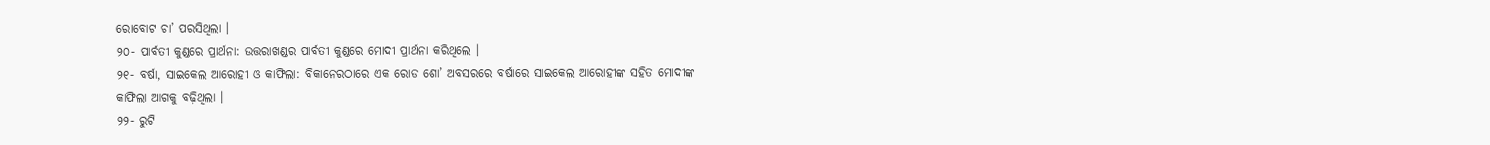ରୋବୋଟ ଚା’ ପରସିଥିଲା ।
୨୦- ପାର୍ବତୀ କୁଣ୍ଡରେ ପ୍ରାର୍ଥନା: ଉତ୍ତରାଖଣ୍ଡର ପାର୍ବତୀ କୁଣ୍ଡରେ ମୋଦୀ ପ୍ରାର୍ଥନା କରିଥିଲେ ।
୨୧- ବର୍ଷା, ସାଇକେଲ ଆରୋହୀ ଓ କାଫିଲା: ବିକାନେରଠାରେ ଏକ ରୋଡ ଶୋ’ ଅବସରରେ ବର୍ଷାରେ ସାଇକେଲ ଆରୋହୀଙ୍କ ସହିତ ମୋଦୀଙ୍କ କାଫିଲା ଆଗକୁ ବଢ଼ିଥିଲା ।
୨୨- ରୁଟି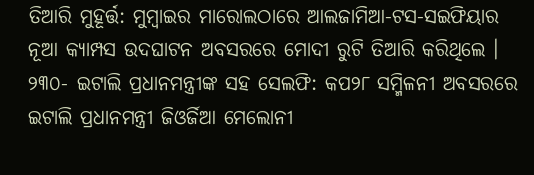ତିଆରି ମୁହୂର୍ତ୍ତ: ମୁମ୍ବାଇର ମାରୋଲଠାରେ ଆଲଜାମିଆ-ଟସ-ସଇଫିୟାର ନୂଆ କ୍ୟାମ୍ପସ ଉଦଘାଟନ ଅବସରରେ ମୋଦୀ ରୁଟି ତିଆରି କରିଥିଲେ ।
୨୩୦- ଇଟାଲି ପ୍ରଧାନମନ୍ତ୍ରୀଙ୍କ ସହ ସେଲଫି: କପ୨୮ ସମ୍ମିଳନୀ ଅବସରରେ ଇଟାଲି ପ୍ରଧାନମନ୍ତ୍ରୀ ଜିଓର୍ଜିଆ ମେଲୋନୀ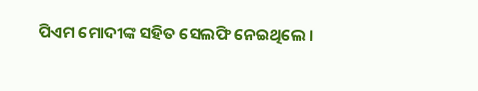ପିଏମ ମୋଦୀଙ୍କ ସହିତ ସେଲଫି ନେଇଥିଲେ ।